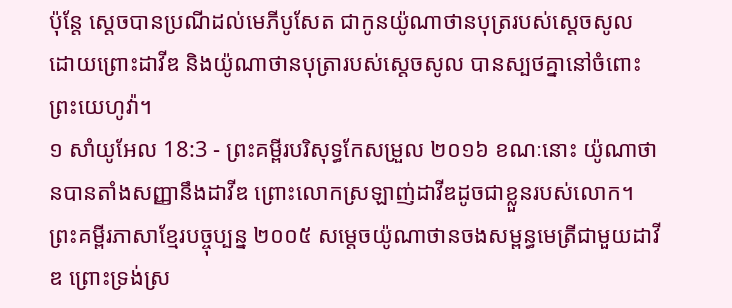ប៉ុន្តែ ស្តេចបានប្រណីដល់មេភីបូសែត ជាកូនយ៉ូណាថានបុត្ររបស់ស្ដេចសូល ដោយព្រោះដាវីឌ និងយ៉ូណាថានបុត្រារបស់ស្ដេចសូល បានស្បថគ្នានៅចំពោះព្រះយេហូវ៉ា។
១ សាំយូអែល 18:3 - ព្រះគម្ពីរបរិសុទ្ធកែសម្រួល ២០១៦ ខណៈនោះ យ៉ូណាថានបានតាំងសញ្ញានឹងដាវីឌ ព្រោះលោកស្រឡាញ់ដាវីឌដូចជាខ្លួនរបស់លោក។ ព្រះគម្ពីរភាសាខ្មែរបច្ចុប្បន្ន ២០០៥ សម្ដេចយ៉ូណាថានចងសម្ពន្ធមេត្រីជាមួយដាវីឌ ព្រោះទ្រង់ស្រ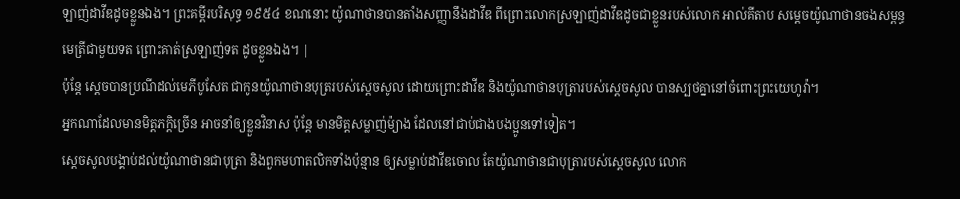ឡាញ់ដាវីឌដូចខ្លួនឯង។ ព្រះគម្ពីរបរិសុទ្ធ ១៩៥៤ ខណនោះ យ៉ូណាថានបានតាំងសញ្ញានឹងដាវីឌ ពីព្រោះលោកស្រឡាញ់ដាវីឌដូចជាខ្លួនរបស់លោក អាល់គីតាប សម្តេចយ៉ូណាថានចងសម្ពន្ធមេត្រីជាមួយទត ព្រោះគាត់ស្រឡាញ់ទត ដូចខ្លួនឯង។ |
ប៉ុន្តែ ស្តេចបានប្រណីដល់មេភីបូសែត ជាកូនយ៉ូណាថានបុត្ររបស់ស្ដេចសូល ដោយព្រោះដាវីឌ និងយ៉ូណាថានបុត្រារបស់ស្ដេចសូល បានស្បថគ្នានៅចំពោះព្រះយេហូវ៉ា។
អ្នកណាដែលមានមិត្តភក្តិច្រើន អាចនាំឲ្យខ្លួនវិនាស ប៉ុន្តែ មានមិត្តសម្លាញ់ម៉្យាង ដែលនៅជាប់ជាងបងប្អូនទៅទៀត។
ស្ដេចសូលបង្គាប់ដល់យ៉ូណាថានជាបុត្រា និងពួកមហាតលិកទាំងប៉ុន្មាន ឲ្យសម្លាប់ដាវីឌចោល តែយ៉ូណាថានជាបុត្រារបស់ស្ដេចសូល លោក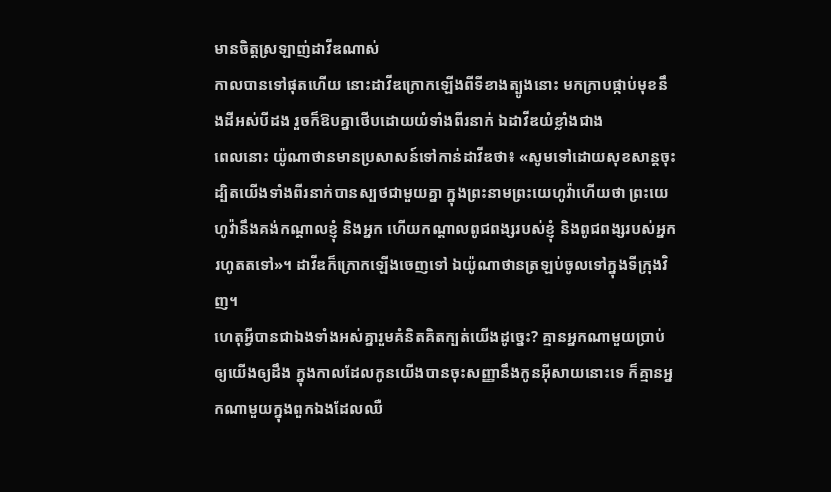មានចិត្តស្រឡាញ់ដាវីឌណាស់
កាលបានទៅផុតហើយ នោះដាវីឌក្រោកឡើងពីទីខាងត្បូងនោះ មកក្រាបផ្កាប់មុខនឹងដីអស់បីដង រួចក៏ឱបគ្នាថើបដោយយំទាំងពីរនាក់ ឯដាវីឌយំខ្លាំងជាង
ពេលនោះ យ៉ូណាថានមានប្រសាសន៍ទៅកាន់ដាវីឌថា៖ «សូមទៅដោយសុខសាន្តចុះ ដ្បិតយើងទាំងពីរនាក់បានស្បថជាមួយគ្នា ក្នុងព្រះនាមព្រះយេហូវ៉ាហើយថា ព្រះយេហូវ៉ានឹងគង់កណ្ដាលខ្ញុំ និងអ្នក ហើយកណ្ដាលពូជពង្សរបស់ខ្ញុំ និងពូជពង្សរបស់អ្នករហូតតទៅ»។ ដាវីឌក៏ក្រោកឡើងចេញទៅ ឯយ៉ូណាថានត្រឡប់ចូលទៅក្នុងទីក្រុងវិញ។
ហេតុអ្វីបានជាឯងទាំងអស់គ្នារួមគំនិតគិតក្បត់យើងដូច្នេះ? គ្មានអ្នកណាមួយប្រាប់ឲ្យយើងឲ្យដឹង ក្នុងកាលដែលកូនយើងបានចុះសញ្ញានឹងកូនអ៊ីសាយនោះទេ ក៏គ្មានអ្នកណាមួយក្នុងពួកឯងដែលឈឺ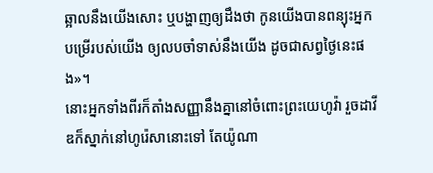ឆ្អាលនឹងយើងសោះ ឬបង្ហាញឲ្យដឹងថា កូនយើងបានពន្យុះអ្នកបម្រើរបស់យើង ឲ្យលបចាំទាស់នឹងយើង ដូចជាសព្វថ្ងៃនេះផង»។
នោះអ្នកទាំងពីរក៏តាំងសញ្ញានឹងគ្នានៅចំពោះព្រះយេហូវ៉ា រួចដាវីឌក៏ស្នាក់នៅហូរ៉េសានោះទៅ តែយ៉ូណា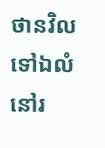ថានវិលទៅឯលំនៅរ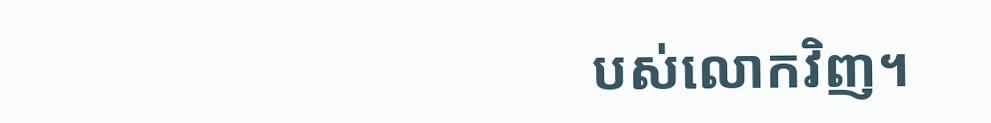បស់លោកវិញ។